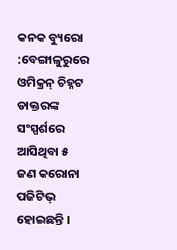କନକ ବ୍ୟୁରୋ :ବେଙ୍ଗାଳୁରୁରେ ଓମିକ୍ରନ୍ ଚିହ୍ନଟ ଡାକ୍ତରଙ୍କ ସଂସ୍ପର୍ଶରେ ଆସିଥିବା ୫ ଜଣ କରୋନା ପଜିଟିଭ୍ ହୋଇଛନ୍ତି ।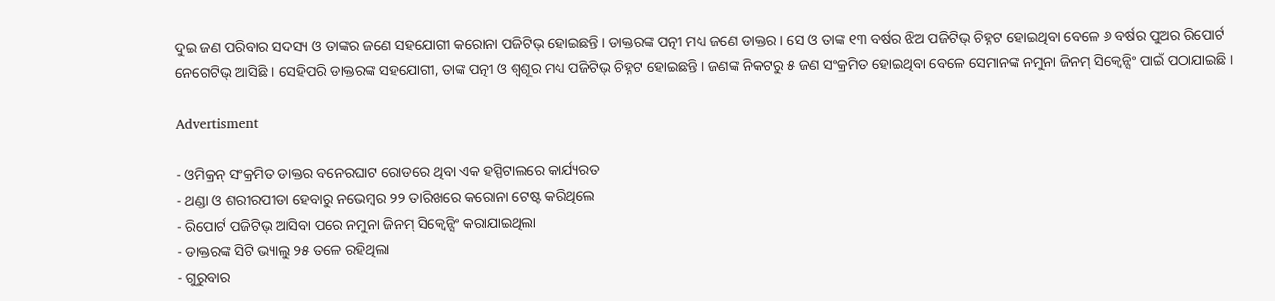ଦୁଇ ଜଣ ପରିବାର ସଦସ୍ୟ ଓ ତାଙ୍କର ଜଣେ ସହଯୋଗୀ କରୋନା ପଜିଟିଭ୍ ହୋଇଛନ୍ତି । ଡାକ୍ତରଙ୍କ ପତ୍ନୀ ମଧ୍ୟ ଜଣେ ଡାକ୍ତର । ସେ ଓ ତାଙ୍କ ୧୩ ବର୍ଷର ଝିଅ ପଜିଟିଭ୍ ଚିହ୍ନଟ ହୋଇଥିବା ବେଳେ ୬ ବର୍ଷର ପୁଅର ରିପୋର୍ଟ ନେଗେଟିଭ୍ ଆସିଛି । ସେହିପରି ଡାକ୍ତରଙ୍କ ସହଯୋଗୀ, ତାଙ୍କ ପତ୍ନୀ ଓ ଶ୍ୱଶୂର ମଧ୍ୟ ପଜିଟିଭ୍ ଚିହ୍ନଟ ହୋଇଛନ୍ତି । ଜଣଙ୍କ ନିକଟରୁ ୫ ଜଣ ସଂକ୍ରମିତ ହୋଇଥିବା ବେଳେ ସେମାନଙ୍କ ନମୁନା ଜିନମ୍ ସିକ୍ୱେନ୍ସିଂ ପାଇଁ ପଠାଯାଇଛି ।

Advertisment

- ଓମିକ୍ରନ୍ ସଂକ୍ରମିତ ଡାକ୍ତର ବନେରଘାଟ ରୋଡରେ ଥିବା ଏକ ହସ୍ପିଟାଲରେ କାର୍ଯ୍ୟରତ
- ଥଣ୍ଡା ଓ ଶରୀରପୀଡା ହେବାରୁ ନଭେମ୍ବର ୨୨ ତାରିଖରେ କରୋନା ଟେଷ୍ଟ କରିଥିଲେ
- ରିପୋର୍ଟ ପଜିଟିଭ୍ ଆସିବା ପରେ ନମୁନା ଜିନମ୍ ସିକ୍ୱେନ୍ସିଂ କରାଯାଇଥିଲା
- ଡାକ୍ତରଙ୍କ ସିଟି ଭ୍ୟାଲୁ ୨୫ ତଳେ ରହିଥିଲା
- ଗୁରୁବାର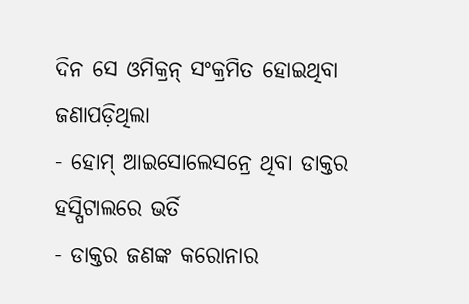ଦିନ ସେ ଓମିକ୍ରନ୍ ସଂକ୍ରମିତ ହୋଇଥିବା ଜଣାପଡ଼ିଥିଲା
- ହୋମ୍ ଆଇସୋଲେସନ୍ରେ ଥିବା ଡାକ୍ତର ହସ୍ପିଟାଲରେ ଭର୍ତି
- ଡାକ୍ତର ଜଣଙ୍କ କରୋନାର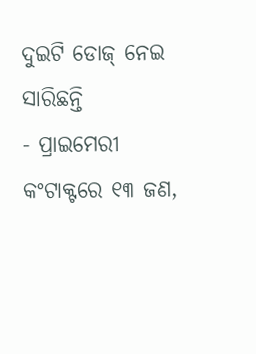ଦୁଇଟି ଡୋଜ୍ ନେଇ ସାରିଛନ୍ତି
- ପ୍ରାଇମେରୀ କଂଟାକ୍ଟରେ ୧୩ ଜଣ,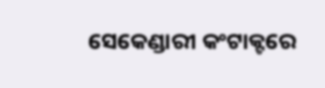ସେକେଣ୍ଡାରୀ କଂଟାକ୍ଟରେ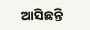ଆସିଛନ୍ତି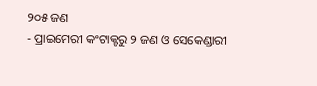୨୦୫ ଜଣ
- ପ୍ରାଇମେରୀ କଂଟାକ୍ଟରୁ ୨ ଜଣ ଓ ସେକେଣ୍ଡାରୀ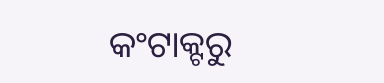କଂଟାକ୍ଟରୁ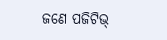ଜଣେ ପଜିଟିଭ୍